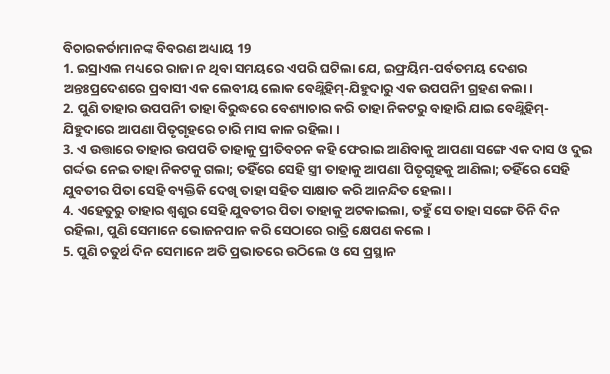ବିଚାରକର୍ତାମାନଙ୍କ ବିବରଣ ଅଧ୍ୟାୟ 19
1. ଇସ୍ରାଏଲ ମଧ୍ୟରେ ରାଜା ନ ଥିବା ସମୟରେ ଏପରି ଘଟିଲା ଯେ, ଇଫ୍ରୟିମ-ପର୍ବତମୟ ଦେଶର ଅନ୍ତଃପ୍ରଦେଶରେ ପ୍ରବାସୀ ଏକ ଲେବୀୟ ଲୋକ ବେଥ୍ଲିହିମ୍-ଯିହୁଦାରୁ ଏକ ଉପପନିୀ ଗ୍ରହଣ କଲା ।
2. ପୁଣି ତାହାର ଉପପନିୀ ତାହା ବିରୁଦ୍ଧରେ ବେଶ୍ୟାଚାର କରି ତାହା ନିକଟରୁ ବାହାରି ଯାଇ ବେଥ୍ଲିହିମ୍-ଯିହୁଦାରେ ଆପଣା ପିତୃଗୃହରେ ଚାରି ମାସ କାଳ ରହିଲା ।
3. ଏ ଉତ୍ତାରେ ତାହାର ଉପପତି ତାହାକୁ ପ୍ରୀତିବଚନ କହି ଫେରାଇ ଆଣିବାକୁ ଆପଣା ସଙ୍ଗେ ଏକ ଦାସ ଓ ଦୁଇ ଗର୍ଦ୍ଦଭ ନେଇ ତାହା ନିକଟକୁ ଗଲା; ତହିଁରେ ସେହି ସ୍ତ୍ରୀ ତାହାକୁ ଆପଣା ପିତୃଗୃହକୁ ଆଣିଲା; ତହିଁରେ ସେହି ଯୁବତୀର ପିତା ସେହି ବ୍ୟକ୍ତିକି ଦେଖି ତାହା ସହିତ ସାକ୍ଷାତ କରି ଆନନ୍ଦିତ ହେଲା ।
4. ଏହେତୁରୁ ତାହାର ଶ୍ଵଶୁର ସେହି ଯୁବତୀର ପିତା ତାହାକୁ ଅଟକାଇଲା, ତହୁଁ ସେ ତାହା ସଙ୍ଗେ ତିନି ଦିନ ରହିଲା, ପୁଣି ସେମାନେ ଭୋଜନପାନ କରି ସେଠାରେ ରାତ୍ରି କ୍ଷେପଣ କଲେ ।
5. ପୁଣି ଚତୁର୍ଥ ଦିନ ସେମାନେ ଅତି ପ୍ରଭାତରେ ଉଠିଲେ ଓ ସେ ପ୍ରସ୍ଥାନ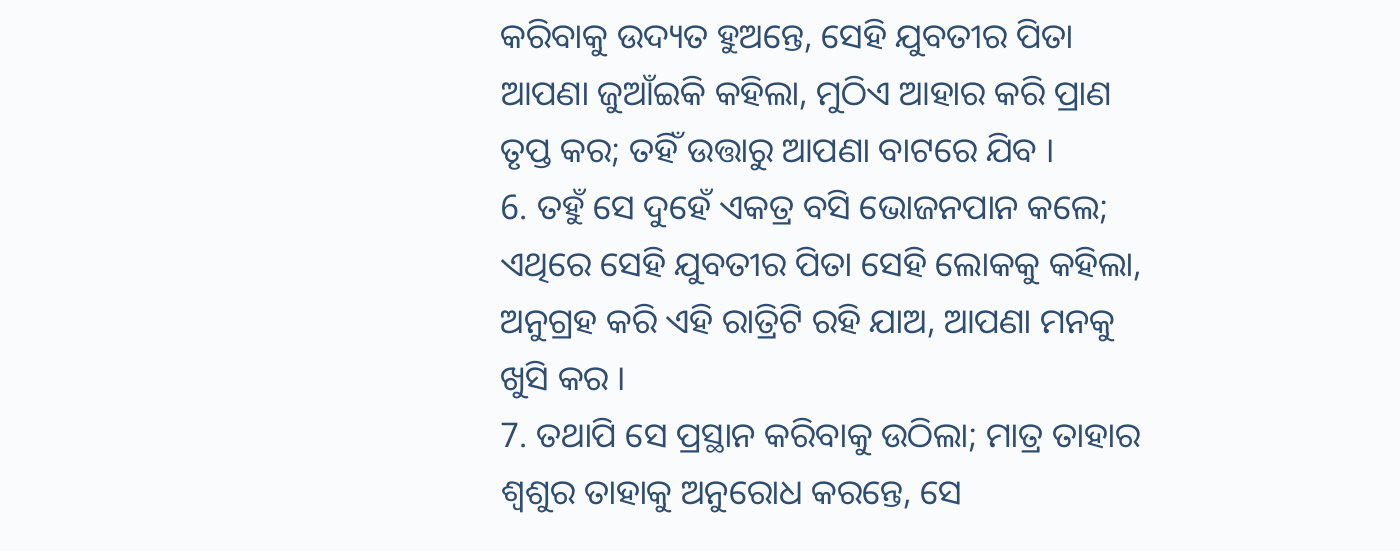କରିବାକୁ ଉଦ୍ୟତ ହୁଅନ୍ତେ, ସେହି ଯୁବତୀର ପିତା ଆପଣା ଜୁଆଁଇକି କହିଲା, ମୁଠିଏ ଆହାର କରି ପ୍ରାଣ ତୃପ୍ତ କର; ତହିଁ ଉତ୍ତାରୁ ଆପଣା ବାଟରେ ଯିବ ।
6. ତହୁଁ ସେ ଦୁହେଁ ଏକତ୍ର ବସି ଭୋଜନପାନ କଲେ; ଏଥିରେ ସେହି ଯୁବତୀର ପିତା ସେହି ଲୋକକୁ କହିଲା, ଅନୁଗ୍ରହ କରି ଏହି ରାତ୍ରିଟି ରହି ଯାଅ, ଆପଣା ମନକୁ ଖୁସି କର ।
7. ତଥାପି ସେ ପ୍ରସ୍ଥାନ କରିବାକୁ ଉଠିଲା; ମାତ୍ର ତାହାର ଶ୍ଵଶୁର ତାହାକୁ ଅନୁରୋଧ କରନ୍ତେ, ସେ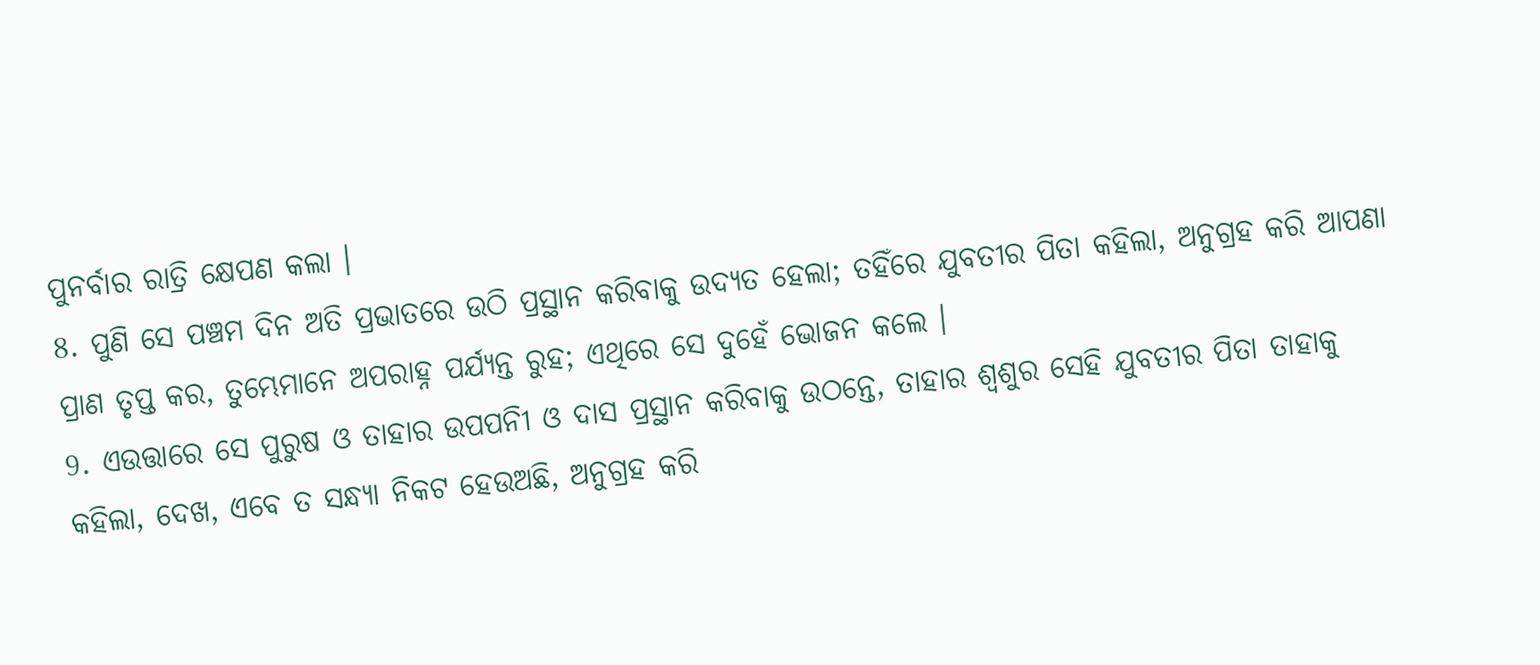ପୁନର୍ବାର ରାତ୍ରି କ୍ଷେପଣ କଲା ।
8. ପୁଣି ସେ ପଞ୍ଚମ ଦିନ ଅତି ପ୍ରଭାତରେ ଉଠି ପ୍ରସ୍ଥାନ କରିବାକୁ ଉଦ୍ୟତ ହେଲା; ତହିଁରେ ଯୁବତୀର ପିତା କହିଲା, ଅନୁଗ୍ରହ କରି ଆପଣା ପ୍ରାଣ ତୃପ୍ତ କର, ତୁମ୍ଭେମାନେ ଅପରାହ୍ନ ପର୍ଯ୍ୟନ୍ତ ରୁହ; ଏଥିରେ ସେ ଦୁହେଁ ଭୋଜନ କଲେ ।
9. ଏଉତ୍ତାରେ ସେ ପୁରୁଷ ଓ ତାହାର ଉପପନିୀ ଓ ଦାସ ପ୍ରସ୍ଥାନ କରିବାକୁ ଉଠନ୍ତେ, ତାହାର ଶ୍ଵଶୁର ସେହି ଯୁବତୀର ପିତା ତାହାକୁ କହିଲା, ଦେଖ, ଏବେ ତ ସନ୍ଧ୍ୟା ନିକଟ ହେଉଅଛି, ଅନୁଗ୍ରହ କରି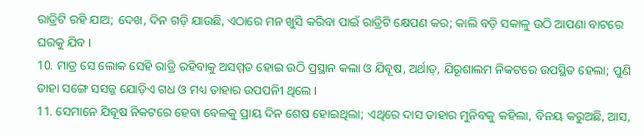ରାତ୍ରିଟି ରହି ଯାଅ; ଦେଖ, ଦିନ ଗଡ଼ି ଯାଉଛି, ଏଠାରେ ମନ ଖୁସି କରିବା ପାଇଁ ରାତ୍ରିଟି କ୍ଷେପଣ କର; କାଲି ବଡ଼ି ସକାଳୁ ଉଠି ଆପଣା ବାଟରେ ଘରକୁ ଯିବ ।
10. ମାତ୍ର ସେ ଲୋକ ସେହି ରାତ୍ରି ରହିବାକୁ ଅସମ୍ମତ ହୋଇ ଉଠି ପ୍ରସ୍ଥାନ କଲା ଓ ଯିବୂଷ, ଅର୍ଥାତ୍, ଯିରୂଶାଲମ ନିକଟରେ ଉପସ୍ଥିତ ହେଲା; ପୁଣି ତାହା ସଙ୍ଗେ ସସଜ୍ଜ ଯୋଡ଼ିଏ ଗଧ ଓ ମଧ୍ୟ ତାହାର ଉପପନିୀ ଥିଲେ ।
11. ସେମାନେ ଯିବୂଷ ନିକଟରେ ହେବା ବେଳକୁ ପ୍ରାୟ ଦିନ ଶେଷ ହୋଇଥିଲା; ଏଥିରେ ଦାସ ତାହାର ମୁନିବକୁ କହିଲା, ବିନୟ କରୁଅଛି, ଆସ,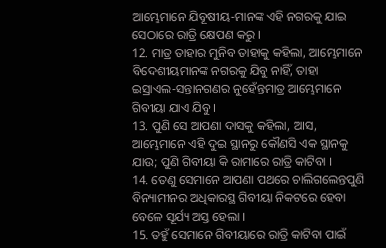ଆମ୍ଭେମାନେ ଯିବୂଷୀୟ-ମାନଙ୍କ ଏହି ନଗରକୁ ଯାଇ ସେଠାରେ ରାତ୍ରି କ୍ଷେପଣ କରୁ ।
12. ମାତ୍ର ତାହାର ମୁନିବ ତାହାକୁ କହିଲା, ଆମ୍ଭେମାନେ ବିଦେଶୀୟମାନଙ୍କ ନଗରକୁ ଯିବୁ ନାହିଁ, ତାହା ଇସ୍ରାଏଲ-ସନ୍ତାନଗଣର ନୁହେଁନ୍ତମାତ୍ର ଆମ୍ଭେମାନେ ଗିବୀୟା ଯାଏ ଯିବୁ ।
13. ପୁଣି ସେ ଆପଣା ଦାସକୁ କହିଲା, ଆସ, ଆମ୍ଭେମାନେ ଏହି ଦୁଇ ସ୍ଥାନରୁ କୌଣସି ଏକ ସ୍ଥାନକୁ ଯାଉ; ପୁଣି ଗିବୀୟା କି ରାମାରେ ରାତ୍ରି କାଟିବା ।
14. ତେଣୁ ସେମାନେ ଆପଣା ପଥରେ ଚାଲିଗଲେନ୍ତପୁଣି ବିନ୍ୟାମୀନର ଅଧିକାରସ୍ଥ ଗିବୀୟା ନିକଟରେ ହେବା ବେଳେ ସୂର୍ଯ୍ୟ ଅସ୍ତ ହେଲା ।
15. ତହୁଁ ସେମାନେ ଗିବୀୟାରେ ରାତ୍ରି କାଟିବା ପାଇଁ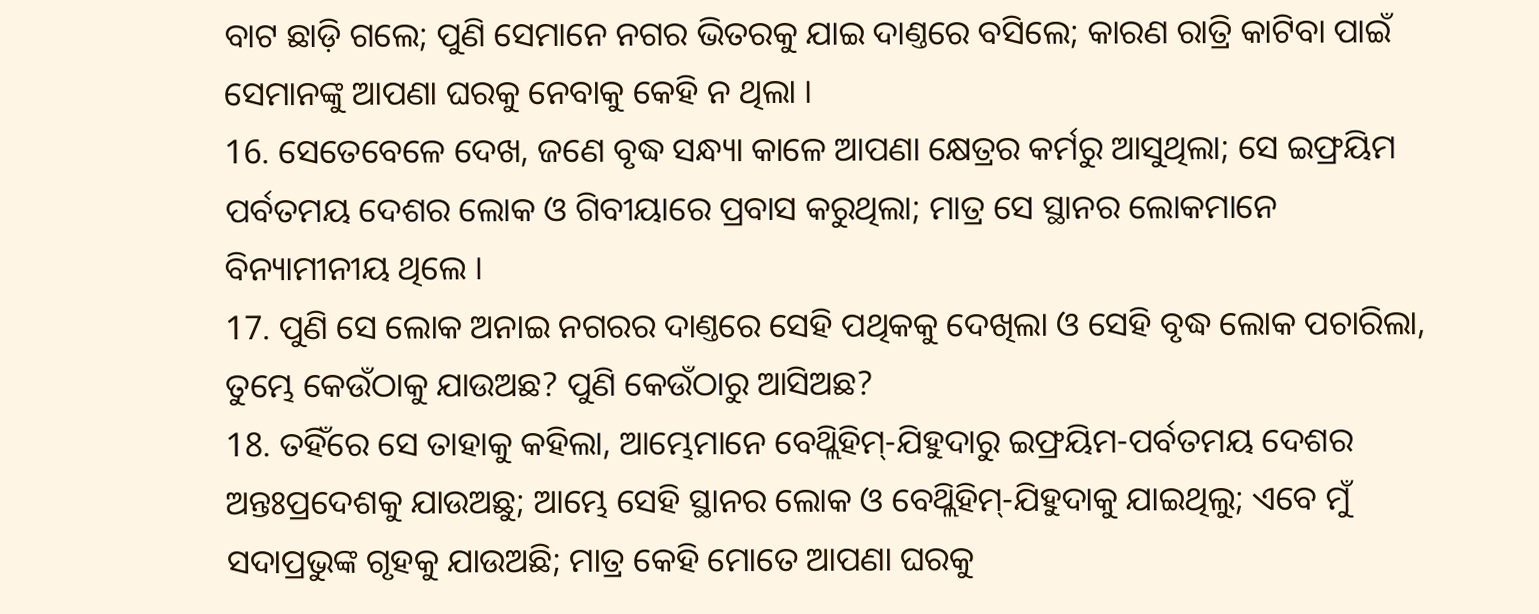ବାଟ ଛାଡ଼ି ଗଲେ; ପୁଣି ସେମାନେ ନଗର ଭିତରକୁ ଯାଇ ଦାଣ୍ତରେ ବସିଲେ; କାରଣ ରାତ୍ରି କାଟିବା ପାଇଁ ସେମାନଙ୍କୁ ଆପଣା ଘରକୁ ନେବାକୁ କେହି ନ ଥିଲା ।
16. ସେତେବେଳେ ଦେଖ, ଜଣେ ବୃଦ୍ଧ ସନ୍ଧ୍ୟା କାଳେ ଆପଣା କ୍ଷେତ୍ରର କର୍ମରୁ ଆସୁଥିଲା; ସେ ଇଫ୍ରୟିମ ପର୍ବତମୟ ଦେଶର ଲୋକ ଓ ଗିବୀୟାରେ ପ୍ରବାସ କରୁଥିଲା; ମାତ୍ର ସେ ସ୍ଥାନର ଲୋକମାନେ ବିନ୍ୟାମୀନୀୟ ଥିଲେ ।
17. ପୁଣି ସେ ଲୋକ ଅନାଇ ନଗରର ଦାଣ୍ତରେ ସେହି ପଥିକକୁ ଦେଖିଲା ଓ ସେହି ବୃଦ୍ଧ ଲୋକ ପଚାରିଲା, ତୁମ୍ଭେ କେଉଁଠାକୁ ଯାଉଅଛ? ପୁଣି କେଉଁଠାରୁ ଆସିଅଛ?
18. ତହିଁରେ ସେ ତାହାକୁ କହିଲା, ଆମ୍ଭେମାନେ ବେଥ୍ଲିହିମ୍-ଯିହୁଦାରୁ ଇଫ୍ରୟିମ-ପର୍ବତମୟ ଦେଶର ଅନ୍ତଃପ୍ରଦେଶକୁ ଯାଉଅଛୁ; ଆମ୍ଭେ ସେହି ସ୍ଥାନର ଲୋକ ଓ ବେଥ୍ଲିହିମ୍-ଯିହୁଦାକୁ ଯାଇଥିଲୁ; ଏବେ ମୁଁ ସଦାପ୍ରଭୁଙ୍କ ଗୃହକୁ ଯାଉଅଛି; ମାତ୍ର କେହି ମୋତେ ଆପଣା ଘରକୁ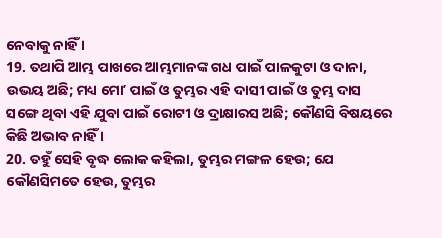ନେବାକୁ ନାହିଁ ।
19. ତଥାପି ଆମ୍ଭ ପାଖରେ ଆମ୍ଭମାନଙ୍କ ଗଧ ପାଇଁ ପାଳକୁଟା ଓ ଦାନା, ଉଭୟ ଅଛି; ମଧ୍ୟ ମୋʼ ପାଇଁ ଓ ତୁମ୍ଭର ଏହି ଦାସୀ ପାଇଁ ଓ ତୁମ୍ଭ ଦାସ ସଙ୍ଗେ ଥିବା ଏହି ଯୁବା ପାଇଁ ରୋଟୀ ଓ ଦ୍ରାକ୍ଷାରସ ଅଛି; କୌଣସି ବିଷୟରେ କିଛି ଅଭାବ ନାହିଁ ।
20. ତହୁଁ ସେହି ବୃଦ୍ଧ ଲୋକ କହିଲା, ତୁମ୍ଭର ମଙ୍ଗଳ ହେଉ; ଯେ କୌଣସିମତେ ହେଉ, ତୁମ୍ଭର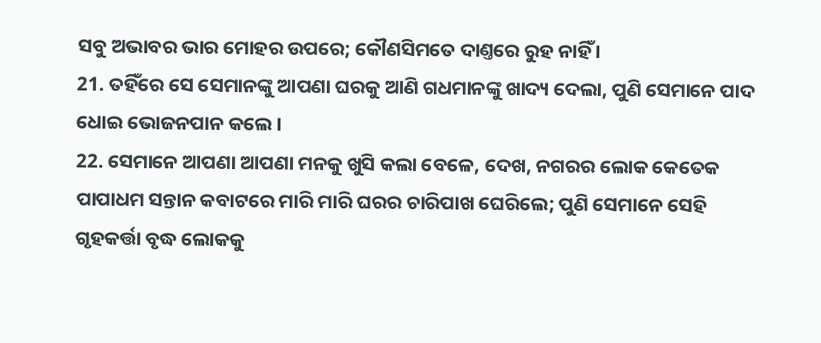ସବୁ ଅଭାବର ଭାର ମୋହର ଉପରେ; କୌଣସିମତେ ଦାଣ୍ତରେ ରୁହ ନାହିଁ ।
21. ତହିଁରେ ସେ ସେମାନଙ୍କୁ ଆପଣା ଘରକୁ ଆଣି ଗଧମାନଙ୍କୁ ଖାଦ୍ୟ ଦେଲା, ପୁଣି ସେମାନେ ପାଦ ଧୋଇ ଭୋଜନପାନ କଲେ ।
22. ସେମାନେ ଆପଣା ଆପଣା ମନକୁ ଖୁସି କଲା ବେଳେ, ଦେଖ, ନଗରର ଲୋକ କେତେକ ପାପାଧମ ସନ୍ତାନ କବାଟରେ ମାରି ମାରି ଘରର ଚାରିପାଖ ଘେରିଲେ; ପୁଣି ସେମାନେ ସେହି ଗୃହକର୍ତ୍ତା ବୃଦ୍ଧ ଲୋକକୁ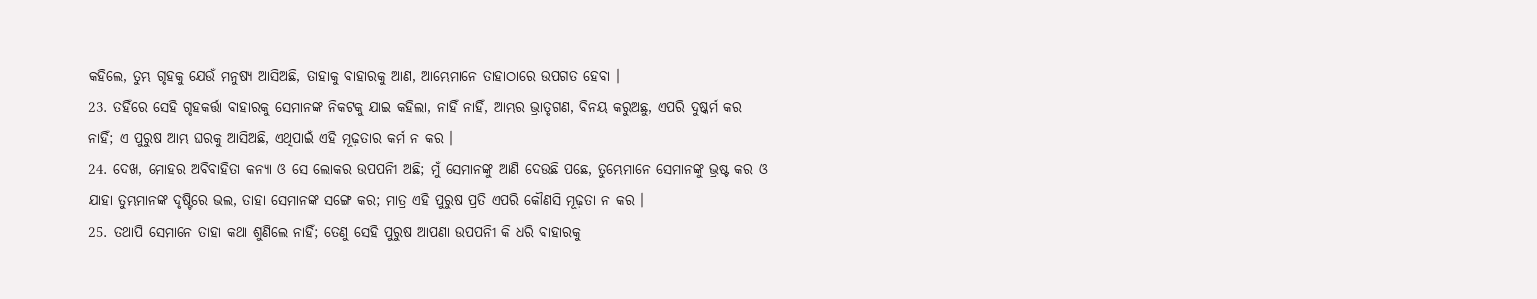କହିଲେ, ତୁମ୍ଭ ଗୃହକୁ ଯେଉଁ ମନୁଷ୍ୟ ଆସିଅଛି, ତାହାକୁ ବାହାରକୁ ଆଣ, ଆମ୍ଭେମାନେ ତାହାଠାରେ ଉପଗତ ହେବା ।
23. ତହିଁରେ ସେହି ଗୃହକର୍ତ୍ତା ବାହାରକୁ ସେମାନଙ୍କ ନିକଟକୁ ଯାଇ କହିଲା, ନାହିଁ ନାହିଁ, ଆମ୍ଭର ଭ୍ରାତୃଗଣ, ବିନୟ କରୁଅଛୁ, ଏପରି ଦୁଷ୍କର୍ମ କର ନାହିଁ; ଏ ପୁରୁଷ ଆମ୍ଭ ଘରକୁ ଆସିଅଛି, ଏଥିପାଇଁ ଏହି ମୂଢ଼ତାର କର୍ମ ନ କର ।
24. ଦେଖ, ମୋହର ଅବିବାହିତା କନ୍ୟା ଓ ସେ ଲୋକର ଉପପନିୀ ଅଛି; ମୁଁ ସେମାନଙ୍କୁ ଆଣି ଦେଉଛି ପଛେ, ତୁମ୍ଭେମାନେ ସେମାନଙ୍କୁ ଭ୍ରଷ୍ଟ କର ଓ ଯାହା ତୁମ୍ଭମାନଙ୍କ ଦୃଷ୍ଟିରେ ଭଲ, ତାହା ସେମାନଙ୍କ ସଙ୍ଗେ କର; ମାତ୍ର ଏହି ପୁରୁଷ ପ୍ରତି ଏପରି କୌଣସି ମୂଢ଼ତା ନ କର ।
25. ତଥାପି ସେମାନେ ତାହା କଥା ଶୁଣିଲେ ନାହିଁ; ତେଣୁ ସେହି ପୁରୁଷ ଆପଣା ଉପପନିୀ କି ଧରି ବାହାରକୁ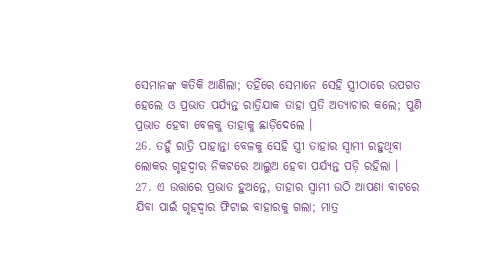ସେମାନଙ୍କ କତିକି ଆଣିଲା; ତହିଁରେ ସେମାନେ ସେହି ସ୍ତ୍ରୀଠାରେ ଉପଗତ ହେଲେ ଓ ପ୍ରଭାତ ପର୍ଯ୍ୟନ୍ତ ରାତ୍ରିଯାକ ତାହା ପ୍ରତି ଅତ୍ୟାଚାର କଲେ; ପୁଣି ପ୍ରଭାତ ହେବା ବେଳକୁ ତାହାକୁ ଛାଡ଼ିଦେଲେ ।
26. ତହୁଁ ରାତ୍ରି ପାହାନ୍ତା ବେଳକୁ ସେହି ସ୍ତ୍ରୀ ତାହାର ସ୍ଵାମୀ ରହୁଥିବା ଲୋକର ଗୃହଦ୍ଵାର ନିକଟରେ ଆଲୁଅ ହେବା ପର୍ଯ୍ୟନ୍ତ ପଡ଼ି ରହିଲା ।
27. ଏ ଉତ୍ତାରେ ପ୍ରଭାତ ହୁଅନ୍ତେ, ତାହାର ସ୍ଵାମୀ ଉଠି ଆପଣା ବାଟରେ ଯିବା ପାଇଁ ଗୃହଦ୍ଵାର ଫିଟାଇ ବାହାରକୁ ଗଲା; ମାତ୍ର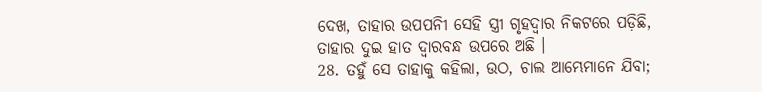ଦେଖ, ତାହାର ଉପପନିୀ ସେହି ସ୍ତ୍ରୀ ଗୃହଦ୍ଵାର ନିକଟରେ ପଡ଼ିଛି, ତାହାର ଦୁଇ ହାତ ଦ୍ଵାରବନ୍ଧ ଉପରେ ଅଛି ।
28. ତହୁଁ ସେ ତାହାକୁ କହିଲା, ଉଠ, ଚାଲ ଆମ୍ଭେମାନେ ଯିବା;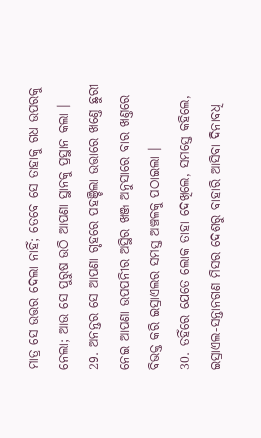ମାତ୍ର ସେ ଉତ୍ତର ଦେଲା ନାହିଁ; ତେବେ ସେ ତାହାକୁ ଗଧ ଉପରକୁ ନେଲା; ଆଉ ସେ ପୁରୁଷ ଉଠି ଆପଣା ସ୍ଥାନକୁ ପ୍ରସ୍ଥାନ କଲା ।
29. ଅନନ୍ତର ସେ ଆପଣା ଗୃହରେ ପହଞ୍ଚିଲା ଉତ୍ତାରେ ଖଣ୍ତେ ଛୁରୀ ନେଇ ଆପଣା ଉପପନିୀର ଅସ୍ଥିର ଖଞ୍ଜ ଅନୁସାରେ ବାର ଖଣ୍ତରେ ବିଭକ୍ତ କରି ଇସ୍ରାଏଲର ସମସ୍ତ ଅଞ୍ଚଳକୁ ପଠାଇଲା ।
30. ତହିଁରେ ଯେତେ ଲୋକ ତାହା ଦେଖିଲେ, ସମସ୍ତେ କହିଲେ, ଇସ୍ରାଏଲ-ସନ୍ତାନଗଣ ମିସର ଦେଶରୁ ବାହାରି ଆସିବା ଦିନାବଧି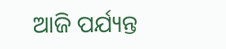ଆଜି ପର୍ଯ୍ୟନ୍ତ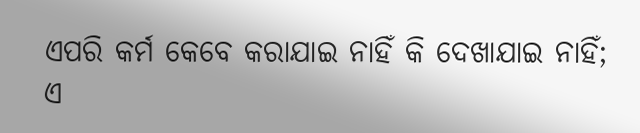ଏପରି କର୍ମ କେବେ କରାଯାଇ ନାହିଁ କି ଦେଖାଯାଇ ନାହିଁ; ଏ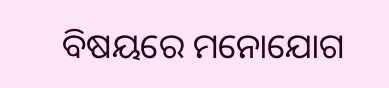ବିଷୟରେ ମନୋଯୋଗ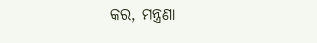କର, ମନ୍ତ୍ରଣା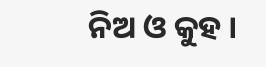ନିଅ ଓ କୁହ ।